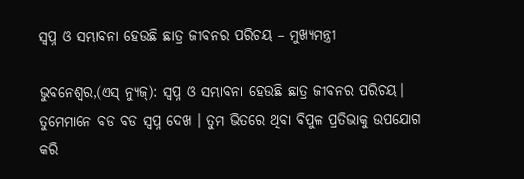ସ୍ଵପ୍ନ ଓ ସମ୍ଭାବନା ହେଉଛି ଛାତ୍ର ଜୀବନର ପରିଚୟ – ମୁଖ୍ୟମନ୍ତ୍ରୀ

ଭୁବନେଶ୍ୱର,(ଏସ୍ ନ୍ୟୁଜ୍): ସ୍ଵପ୍ନ ଓ ସମ୍ଭାବନା ହେଉଛି ଛାତ୍ର ଜୀବନର ପରିଚୟ। ତୁମେମାନେ ବଡ ବଡ ସ୍ବପ୍ନ ଦେଖ । ତୁମ ଭିତରେ ଥିବା ବିପୁଳ ପ୍ରତିଭାକୁ ଉପଯୋଗ କରି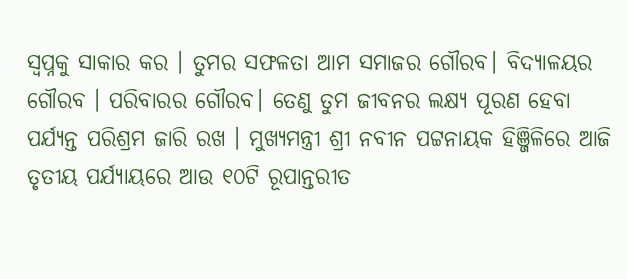ସ୍ବପ୍ନକୁ ସାକାର କର । ତୁମର ସଫଳତା ଆମ ସମାଜର ଗୌରବ। ବିଦ୍ୟାଳୟର ଗୌରବ । ପରିବାରର ଗୌରବ। ତେଣୁ ତୁମ ଜୀବନର ଲକ୍ଷ୍ୟ ପୂରଣ ହେବା ପର୍ଯ୍ୟନ୍ତ ପରିଶ୍ରମ ଜାରି ରଖ । ମୁଖ୍ୟମନ୍ତ୍ରୀ ଶ୍ରୀ ନବୀନ ପଟ୍ଟନାୟକ ହିଞ୍ଜିଳିରେ ଆଜି ତୃତୀୟ ପର୍ଯ୍ୟାୟରେ ଆଉ ୧୦ଟି ରୂପାନ୍ତରୀତ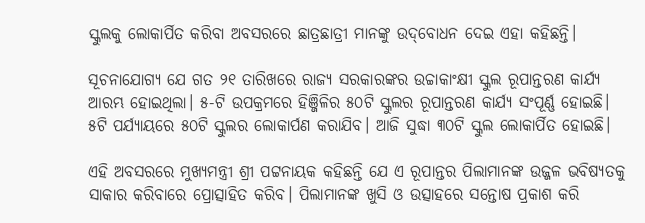ସ୍କୁଲକୁ ଲୋକାର୍ପିତ କରିବା ଅବସରରେ ଛାତ୍ରଛାତ୍ରୀ ମାନଙ୍କୁ ଉଦ୍‌ବୋଧନ ଦେଇ ଏହା କହିଛନ୍ତି।

ସୂଚନାଯୋଗ୍ୟ ଯେ ଗତ ୨୧ ତାରିଖରେ ରାଜ୍ୟ ସରକାରଙ୍କର ଉଚ୍ଚାକାଂକ୍ଷୀ ସ୍କୁଲ ରୂପାନ୍ତରଣ କାର୍ଯ୍ୟ ଆରମ୍ଭ ହୋଇଥିଲା। ୫-ଟି ଉପକ୍ରମରେ ହିଞ୍ଜିଳିର ୫୦ଟି ସ୍କୁଲର ରୂପାନ୍ତରଣ କାର୍ଯ୍ୟ ସଂପୂର୍ଣ୍ଣ ହୋଇଛି। ୫ଟି ପର୍ଯ୍ୟାୟରେ ୫୦ଟି ସ୍କୁଲର ଲୋକାର୍ପଣ କରାଯିବ। ଆଜି ସୁଦ୍ଧା ୩୦ଟି ସ୍କୁଲ ଲୋକାର୍ପିତ ହୋଇଛି।

ଏହି ଅବସରରେ ମୁଖ୍ୟମନ୍ତ୍ରୀ ଶ୍ରୀ ପଟ୍ଟନାୟକ କହିଛନ୍ତି ଯେ ଏ ରୂପାନ୍ତର ପିଲାମାନଙ୍କ ଉଜ୍ଜଳ ଭବିଷ୍ୟତକୁ ସାକାର କରିବାରେ ପ୍ରୋତ୍ସାହିତ କରିବ। ପିଲାମାନଙ୍କ ଖୁସି ଓ ଉତ୍ସାହରେ ସନ୍ତୋଷ ପ୍ରକାଶ କରି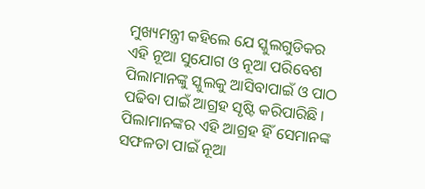ମୁଖ୍ୟମନ୍ତ୍ରୀ କହିଲେ ଯେ ସ୍କୁଲଗୁଡିକର ଏହି ନୂଆ ସୁଯୋଗ ଓ ନୂଆ ପରିବେଶ ପିଲାମାନଙ୍କୁ ସ୍କୁଲକୁ ଆସିବାପାଇଁ ଓ ପାଠ ପଢିବା ପାଇଁ ଆଗ୍ରହ ସୃଷ୍ଟି କରିପାରିଛି। ପିଲାମାନଙ୍କର ଏହି ଆଗ୍ରହ ହିଁ ସେମାନଙ୍କ ସଫଳତା ପାଇଁ ନୂଆ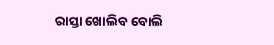ରାସ୍ତା ଖୋଲିବ ବୋଲି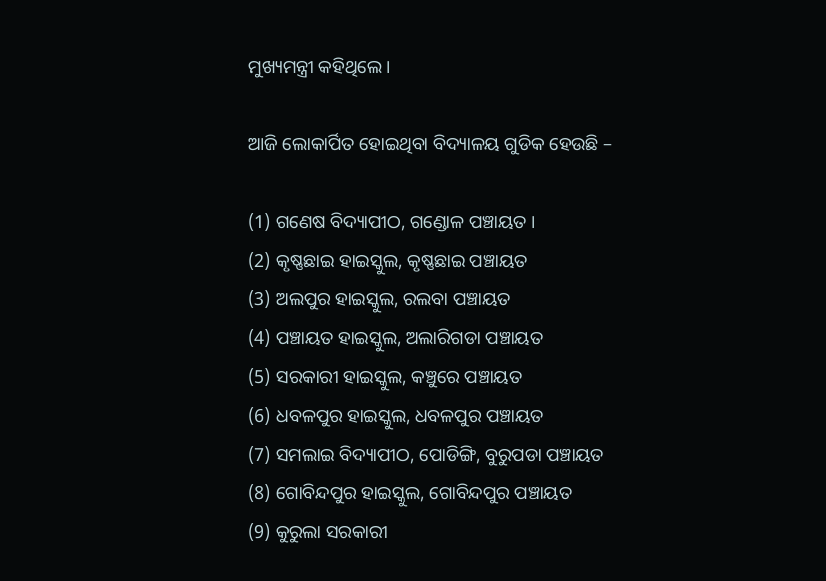ମୁଖ୍ୟମନ୍ତ୍ରୀ କହିଥିଲେ।

ଆଜି ଲୋକାର୍ପିତ ହୋଇଥିବା ବିଦ୍ୟାଳୟ ଗୁଡିକ ହେଉଛି –

(1) ଗଣେଷ ବିଦ୍ୟାପୀଠ, ଗଣ୍ଡୋଳ ପଞ୍ଚାୟତ ।
(2) କୃଷ୍ଣଛାଇ ହାଇସ୍କୁଲ, କୃଷ୍ଣଛାଇ ପଞ୍ଚାୟତ
(3) ଅଲପୁର ହାଇସ୍କୁଲ, ରଲବା ପଞ୍ଚାୟତ
(4) ପଞ୍ଚାୟତ ହାଇସ୍କୁଲ, ଅଲାରିଗଡା ପଞ୍ଚାୟତ
(5) ସରକାରୀ ହାଇସ୍କୁଲ, କଞ୍ଚୁରେ ପଞ୍ଚାୟତ
(6) ଧବଳପୁର ହାଇସ୍କୁଲ, ଧବଳପୁର ପଞ୍ଚାୟତ
(7) ସମଲାଇ ବିଦ୍ୟାପୀଠ, ପୋଡିଙ୍ଗି, ବୁରୁପଡା ପଞ୍ଚାୟତ
(8) ଗୋବିନ୍ଦପୁର ହାଇସ୍କୁଲ, ଗୋବିନ୍ଦପୁର ପଞ୍ଚାୟତ
(9) କୁରୁଲା ସରକାରୀ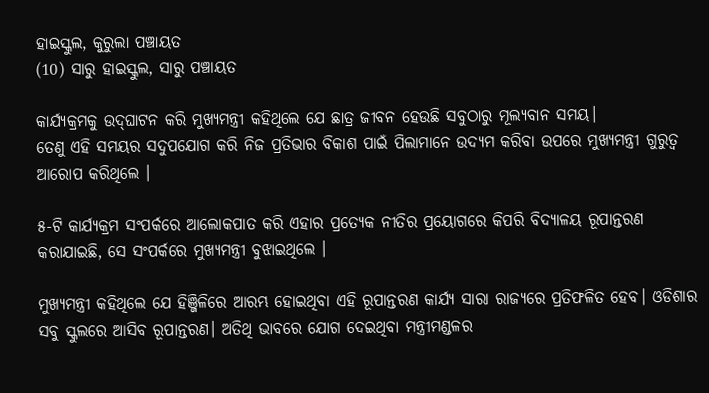ହାଇସ୍କୁଲ, କୁରୁଲା ପଞ୍ଚାୟତ
(10) ସାରୁ ହାଇସ୍କୁଲ, ସାରୁ ପଞ୍ଚାୟତ

କାର୍ଯ୍ୟକ୍ରମକୁ ଉଦ୍‌ଘାଟନ କରି ମୁଖ୍ୟମନ୍ତ୍ରୀ କହିଥିଲେ ଯେ ଛାତ୍ର ଜୀବନ ହେଉଛି ସବୁଠାରୁ ମୂଲ୍ୟବାନ ସମୟ।
ତେଣୁ ଏହି ସମୟର ସଦୁପଯୋଗ କରି ନିଜ ପ୍ରତିଭାର ବିକାଶ ପାଇଁ ପିଲାମାନେ ଉଦ୍ୟମ କରିବା ଉପରେ ମୁଖ୍ୟମନ୍ତ୍ରୀ ଗୁରୁତ୍ୱ ଆରୋପ କରିଥିଲେ ।

୫-ଟି କାର୍ଯ୍ୟକ୍ରମ ସଂପର୍କରେ ଆଲୋକପାତ କରି ଏହାର ପ୍ରତ୍ୟେକ ନୀତିର ପ୍ରୟୋଗରେ କିପରି ବିଦ୍ୟାଳୟ ରୂପାନ୍ତରଣ କରାଯାଇଛି, ସେ ସଂପର୍କରେ ମୁଖ୍ୟମନ୍ତ୍ରୀ ବୁଝାଇଥିଲେ ।

ମୁଖ୍ୟମନ୍ତ୍ରୀ କହିଥିଲେ ଯେ ହିଞ୍ଜିଳିରେ ଆରମ୍ଭ ହୋଇଥିବା ଏହି ରୂପାନ୍ତରଣ କାର୍ଯ୍ୟ ସାରା ରାଜ୍ୟରେ ପ୍ରତିଫଳିତ ହେବ। ଓଡିଶାର ସବୁ ସ୍କୁଲରେ ଆସିବ ରୂପାନ୍ତରଣ। ଅତିଥି ଭାବରେ ଯୋଗ ଦେଇଥିବା ମନ୍ତ୍ରୀମଣ୍ଡଳର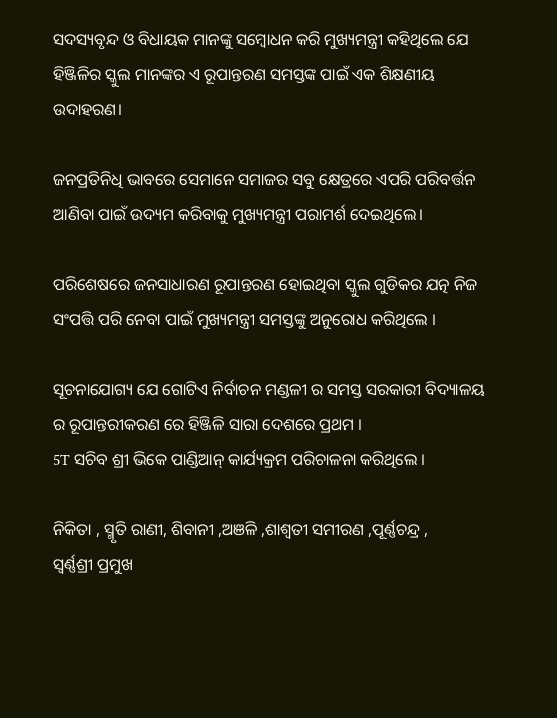ସଦସ୍ୟବୃନ୍ଦ ଓ ବିଧାୟକ ମାନଙ୍କୁ ସମ୍ବୋଧନ କରି ମୁଖ୍ୟମନ୍ତ୍ରୀ କହିଥିଲେ ଯେ ହିଞ୍ଜିଳିର ସ୍କୁଲ ମାନଙ୍କର ଏ ରୂପାନ୍ତରଣ ସମସ୍ତଙ୍କ ପାଇଁ ଏକ ଶିକ୍ଷଣୀୟ ଉଦାହରଣ।

ଜନପ୍ରତିନିଧି ଭାବରେ ସେମାନେ ସମାଜର ସବୁ କ୍ଷେତ୍ରରେ ଏପରି ପରିବର୍ତ୍ତନ ଆଣିବା ପାଇଁ ଉଦ୍ୟମ କରିବାକୁ ମୁଖ୍ୟମନ୍ତ୍ରୀ ପରାମର୍ଶ ଦେଇଥିଲେ।

ପରିଶେଷରେ ଜନସାଧାରଣ ରୂପାନ୍ତରଣ ହୋଇଥିବା ସ୍କୁଲ ଗୁଡିକର ଯତ୍ନ ନିଜ ସଂପତ୍ତି ପରି ନେବା ପାଇଁ ମୁଖ୍ୟମନ୍ତ୍ରୀ ସମସ୍ତଙ୍କୁ ଅନୁରୋଧ କରିଥିଲେ ।

ସୂଚନାଯୋଗ୍ୟ ଯେ ଗୋଟିଏ ନିର୍ବାଚନ ମଣ୍ଡଳୀ ର ସମସ୍ତ ସରକାରୀ ବିଦ୍ୟାଳୟ ର ରୂପାନ୍ତରୀକରଣ ରେ ହିଞ୍ଜିଳି ସାରା ଦେଶରେ ପ୍ରଥମ ।
5T ସଚିବ ଶ୍ରୀ ଭିକେ ପାଣ୍ଡିଆନ୍ କାର୍ଯ୍ୟକ୍ରମ ପରିଚାଳନା କରିଥିଲେ ।

ନିକିତା , ସ୍ମୃତି ରାଣୀ, ଶିବାନୀ ,ଅଞଳି ,ଶାଶ୍ବତୀ ସମୀରଣ ,ପୂର୍ଣ୍ଣଚନ୍ଦ୍ର ,
ସ୍ବର୍ଣ୍ଣଶ୍ରୀ ପ୍ରମୁଖ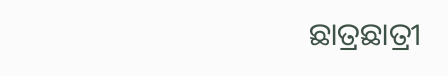ଛାତ୍ରଛାତ୍ରୀ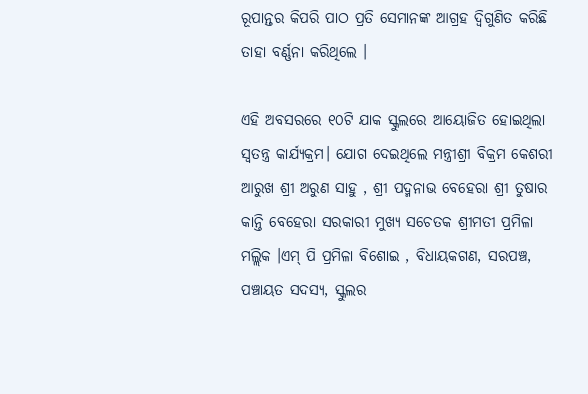ରୂପାନ୍ତର କିପରି ପାଠ ପ୍ରତି ସେମାନଙ୍କ ଆଗ୍ରହ ଦ୍ବିଗୁଣିତ କରିଛି ତାହା ବର୍ଣ୍ଣନା କରିଥିଲେ ।

ଏହି ଅବସରରେ ୧୦ଟି ଯାକ ସ୍କୁଲରେ ଆୟୋଜିତ ହୋଇଥିଲା ସ୍ବତନ୍ତ୍ର କାର୍ଯ୍ୟକ୍ରମ। ଯୋଗ ଦେଇଥିଲେ ମନ୍ତ୍ରୀଶ୍ରୀ ବିକ୍ରମ କେଶରୀ ଆରୁଖ ଶ୍ରୀ ଅରୁଣ ସାହୁ , ଶ୍ରୀ ପଦ୍ମନାଭ ବେହେରା ଶ୍ରୀ ତୁଷାର କାନ୍ତି ବେହେରା ସରକାରୀ ମୁଖ୍ୟ ସଚେତକ ଶ୍ରୀମତୀ ପ୍ରମିଳା ମଲ୍ଲିକ ।ଏମ୍ ପି ପ୍ରମିଳା ବିଶୋଇ , ବିଧାୟକଗଣ, ସରପଞ୍ଚ, ପଞ୍ଚାୟତ ସଦସ୍ୟ, ସ୍କୁଲର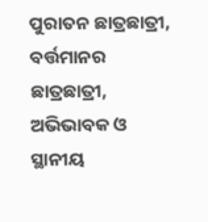ପୁରାତନ ଛାତ୍ରଛାତ୍ରୀ, ବର୍ତ୍ତମାନର ଛାତ୍ରଛାତ୍ରୀ, ଅଭିଭାବକ ଓ ସ୍ଥାନୀୟ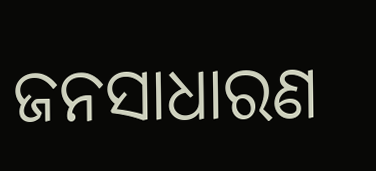ଜନସାଧାରଣ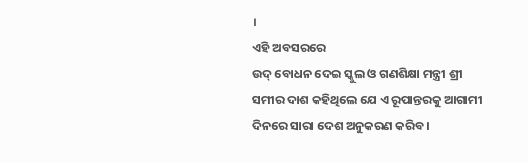।
ଏହି ଅବସରରେ
ଉଦ୍ ବୋଧନ ଦେଇ ସ୍କୁଲ ଓ ଗଣଶିକ୍ଷା ମନ୍ତ୍ରୀ ଶ୍ରୀ ସମୀର ଦାଶ କହିଥିଲେ ଯେ ଏ ରୂପାନ୍ତରକୁ ଆଗାମୀ ଦିନରେ ସାରା ଦେଶ ଅନୁକରଣ କରିବ ।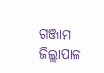ଗଞ୍ଜାମ ଜିଲ୍ଲାପାଳ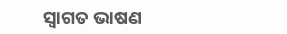ସ୍ବାଗତ ଭାଷଣ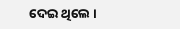ଦେଇ ଥିଲେ ।